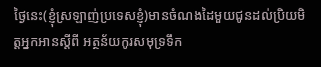ថ្ងៃនេះ(ខ្ញុំស្រឡាញ់ប្រទេសខ្ញុំ)មានចំណងដៃមួយជូនដល់ប្រិយមិត្តអ្នកអានស្តីពី អត្ថន័យកូរសមុទ្រទឹក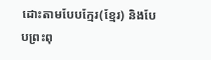ដោះតាមបែបក្មែរ(ខ្មែរ) និងបែបព្រះពុ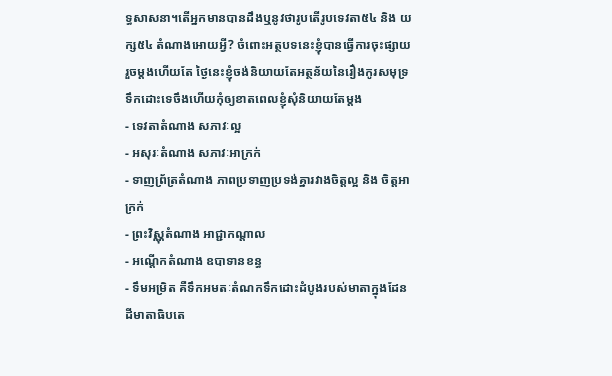ទ្ធសាសនា។តើអ្នកមានបានដឹងឬនូវថារូបតើរូបទេវតា៥៤ និង យក្ស៥៤ តំណាងអោយអ្វី? ចំពោះអត្ថបទនេះខ្ញុំបានធ្វើការចុះផ្សាយរួចម្តងហើយតែ ថ្ងៃនេះខ្ញុំចង់និយាយតែអត្ថន័យនៃរឿងកូរសមុទ្រទឹកដោះទេចឹងហើយកុំឲ្យខាតពេលខ្ញុំសុំនិយាយតែម្តង
- ទេវតាតំណាង សភាវៈល្អ
- អសុរៈតំណាង សភាវៈអាក្រក់
- ទាញព្រ័ត្រតំណាង ភាពប្រទាញប្រទង់គ្នារវាងចិត្តល្អ និង ចិត្តអាក្រក់
- ព្រះវិស្ណុតំណាង អាជ្ជាកណ្តាល
- អណ្តើកតំណាង ឧបាទានខន្ធ
- ទឹមអម្រិត គឺទឹកអមតៈតំណកទឹកដោះដំបូងរបស់មាតាក្នុងដែនដីមាតាធិបតេ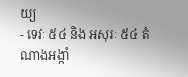យ្យ
- ទេវៈ ៥៤ និង អសុរៈ ៥៤ តំណាងអង្កាំ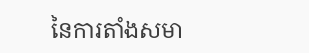នៃការតាំងសមា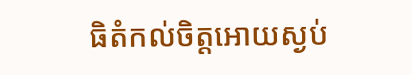ធិតំកល់ចិត្តអោយស្ងប់